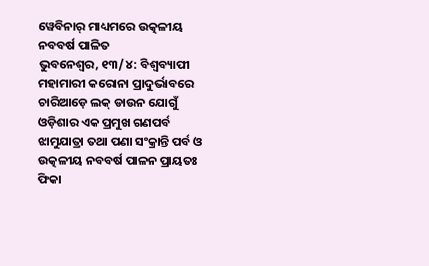ୱେବିନାର୍ ମାଧ୍ୟମରେ ଉତ୍କଳୀୟ ନବବର୍ଷ ପାଳିତ
ଭୁବନେଶ୍ୱର, ୧୩/୪: ବିଶ୍ଵବ୍ୟାପୀ ମହାମାରୀ କରୋନା ପ୍ରାଦୁର୍ଭାବରେ ଚାରିଆଡ଼େ ଲକ୍ ଡାଉନ ଯୋଗୁଁ ଓଡ଼ିଶାର ଏକ ପ୍ରମୁଖ ଗଣପର୍ବ ଝାମୁଯାତ୍ରା ତଥା ପଣା ସଂକ୍ରାନ୍ତି ପର୍ବ ଓ ଉତ୍କଳୀୟ ନବବର୍ଷ ପାଳନ ପ୍ରାୟତଃ ଫିକା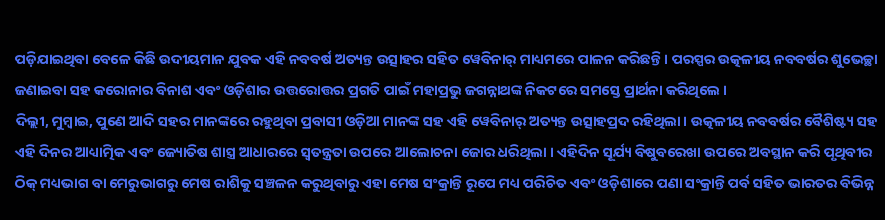ପଡ଼ିଯାଇଥିବା ବେଳେ କିଛି ଉଦୀୟମାନ ଯୁବକ ଏହି ନବବର୍ଷ ଅତ୍ୟନ୍ତ ଉତ୍ସାହର ସହିତ ୱେବିନାର୍ ମାଧ୍ୟମରେ ପାଳନ କରିଛନ୍ତି । ପରସ୍ପର ଉତ୍କଳୀୟ ନବବର୍ଷର ଶୁଭେଚ୍ଛା ଜଣାଇବା ସହ କରୋନାର ବିନାଶ ଏବଂ ଓଡ଼ିଶାର ଉତ୍ତରୋତ୍ତର ପ୍ରଗତି ପାଇଁ ମହାପ୍ରଭୁ ଜଗନ୍ନାଥଙ୍କ ନିକଟରେ ସମସ୍ତେ ପ୍ରାର୍ଥନା କରିଥିଲେ ।
ଦିଲ୍ଲୀ, ମୁମ୍ବାଇ, ପୁଣେ ଆଦି ସହର ମାନଙ୍କରେ ରହୁଥିବା ପ୍ରବାସୀ ଓଡ଼ିଆ ମାନଙ୍କ ସହ ଏହି ୱେବିନାର୍ ଅତ୍ୟନ୍ତ ଉତ୍ସାହପ୍ରଦ ରହିଥିଲା । ଉତ୍କଳୀୟ ନବବର୍ଷର ବୈଶିଷ୍ଟ୍ୟ ସହ ଏହି ଦିନର ଆଧ୍ୟାତ୍ମିକ ଏବଂ ଜ୍ୟୋତିଷ ଶାସ୍ତ୍ର ଆଧାରରେ ସ୍ୱତନ୍ତ୍ରତା ଉପରେ ଆଲୋଚନା ଜୋର ଧରିଥିଲା । ଏହିଦିନ ସୂର୍ଯ୍ୟ ବିଷୁବରେଖା ଉପରେ ଅବସ୍ଥାନ କରି ପୃଥିବୀର ଠିକ୍ ମଧ୍ୟଭାଗ ବା ମେରୁଭାଗରୁ ମେଷ ରାଶିକୁ ସଞ୍ଚଳନ କରୁଥିବାରୁ ଏହା ମେଷ ସଂକ୍ରାନ୍ତି ରୂପେ ମଧ୍ୟ ପରିଚିତ ଏବଂ ଓଡ଼ିଶାରେ ପଣା ସଂକ୍ରାନ୍ତି ପର୍ବ ସହିତ ଭାରତର ବିଭିନ୍ନ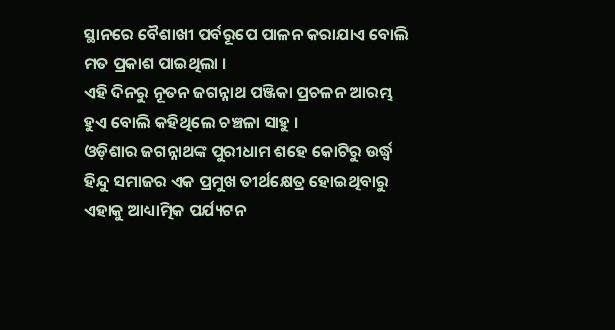ସ୍ଥାନରେ ବୈଶାଖୀ ପର୍ବରୂପେ ପାଳନ କରାଯାଏ ବୋଲି ମତ ପ୍ରକାଶ ପାଇଥିଲା ।
ଏହି ଦିନରୁ ନୂତନ ଜଗନ୍ନାଥ ପଞ୍ଜିକା ପ୍ରଚଳନ ଆରମ୍ଭ ହୁଏ ବୋଲି କହିଥିଲେ ଚଞ୍ଚଳା ସାହୁ ।
ଓଡ଼ିଶାର ଜଗନ୍ନାଥଙ୍କ ପୁରୀଧାମ ଶହେ କୋଟିରୁ ଉର୍ଦ୍ଧ୍ବ ହିନ୍ଦୁ ସମାଜର ଏକ ପ୍ରମୁଖ ତୀର୍ଥକ୍ଷେତ୍ର ହୋଇଥିବାରୁ ଏହାକୁ ଆଧ୍ୟାତ୍ମିକ ପର୍ଯ୍ୟଟନ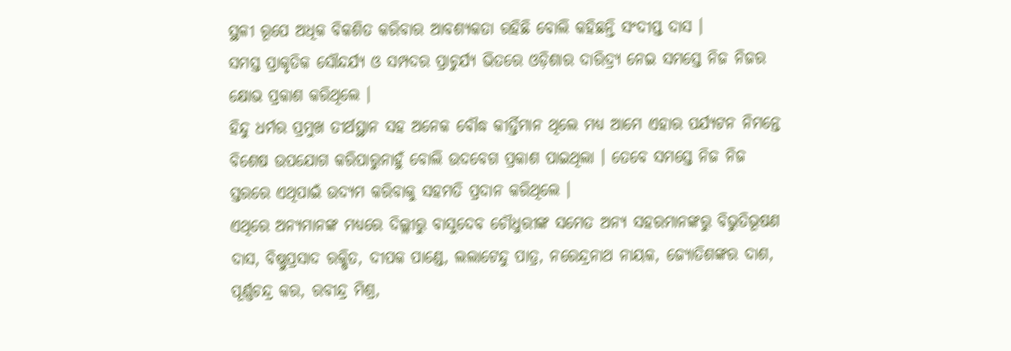ସ୍ଥଳୀ ରୂପେ ଅଧିକ ବିକଶିତ କରିବାର ଆବଶ୍ୟକତା ରହିଛି ବୋଲି କହିଛନ୍ତି ସଂଦୀପ୍ତ ଦାସ ।
ସମସ୍ତ ପ୍ରାକୃତିକ ସୌନ୍ଦର୍ଯ୍ୟ ଓ ସମ୍ପଦର ପ୍ରାଚୁର୍ଯ୍ୟ ଭିତରେ ଓଡ଼ିଶାର ଦାରିଦ୍ର୍ୟ ନେଇ ସମସ୍ତେ ନିଜ ନିଜର କ୍ଷୋଭ ପ୍ରକାଶ କରିଥିଲେ ।
ହିନ୍ଦୁ ଧର୍ମର ପ୍ରମୁଖ ତୀର୍ଥସ୍ଥାନ ସହ ଅନେକ ବୌଦ୍ଧ କୀର୍ତ୍ତିମାନ ଥିଲେ ମଧ୍ୟ ଆମେ ଏହାର ପର୍ଯ୍ୟଟନ ନିମନ୍ତେ ବିଶେଷ ଉପଯୋଗ କରିପାରୁନାହୁଁ ବୋଲି ଉଦବେଗ ପ୍ରକାଶ ପାଇଥିଲା । ତେବେ ସମସ୍ତେ ନିଜ ନିଜ ସ୍ତରରେ ଏଥିପାଇଁ ଉଦ୍ୟମ କରିବାକୁ ସହମତି ପ୍ରଦାନ କରିଥିଲେ ।
ଏଥିରେ ଅନ୍ୟମାନଙ୍କ ମଧ୍ୟରେ ଦିଲ୍ଲୀରୁ ବାସୁଦେବ ଚୌଧୁରୀଙ୍କ ସମେତ ଅନ୍ୟ ସହରମାନଙ୍କରୁ ବିଭୁତିଭୂଷଣ ଦାସ, ବିଷ୍ଣୁପ୍ରସାଦ ରକ୍ଷିତ, ଦୀପକ ପାଣ୍ଡେ, ଲଲାଟେନ୍ଦୁ ପାତ୍ର, ନରେନ୍ଦ୍ରନାଥ ନାୟକ, ଜ୍ୟୋତିଶଙ୍କର ଦାଶ, ପୂର୍ଣ୍ଣଚନ୍ଦ୍ର କର, ରବୀନ୍ଦ୍ର ମିଶ୍ର,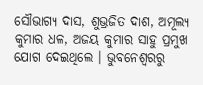ସୌଭାଗ୍ୟ ଦାସ, ଶୁଭ୍ରଜିତ ଦାଶ, ଅମୂଲ୍ୟ କୁମାର ଧଳ, ଅଜୟ କୁମାର ସାହୁ ପ୍ରମୁଖ ଯୋଗ ଦେଇଥିଲେ । ଭୁବନେଶ୍ୱରରୁ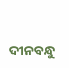ଦୀନବନ୍ଧୁ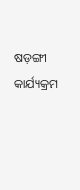ଷଡ଼ଙ୍ଗୀ କାର୍ଯ୍ୟକ୍ରମ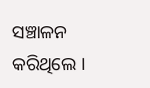ସଞ୍ଚାଳନ କରିଥିଲେ ।